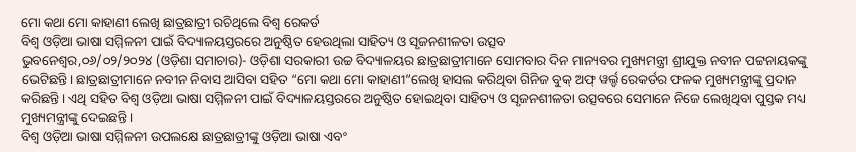ମୋ କଥା ମୋ କାହାଣୀ ଲେଖି ଛାତ୍ରଛାତ୍ରୀ ରଚିଥିଲେ ବିଶ୍ବ ରେକର୍ଡ
ବିଶ୍ବ ଓଡ଼ିଆ ଭାଷା ସମ୍ମିଳନୀ ପାଇଁ ବିଦ୍ୟାଳୟସ୍ତରରେ ଅନୁଷ୍ଠିତ ହେଉଥିଲା ସାହିତ୍ୟ ଓ ସୃଜନଶୀଳତା ଉତ୍ସବ
ଭୁବନେଶ୍ୱର,୦୬/୦୨/୨୦୨୪ (ଓଡ଼ିଶା ସମାଚାର)- ଓଡ଼ିଶା ସରକାରୀ ଉଚ୍ଚ ବିଦ୍ୟାଳୟର ଛାତ୍ରଛାତ୍ରୀମାନେ ସୋମବାର ଦିନ ମାନ୍ୟବର ମୁଖ୍ୟମନ୍ତ୍ରୀ ଶ୍ରୀଯୁକ୍ତ ନବୀନ ପଟ୍ଟନାୟକଙ୍କୁ ଭେଟିଛନ୍ତି। ଛାତ୍ରଛାତ୍ରୀମାନେ ନବୀନ ନିବାସ ଆସିବା ସହିତ “ମୋ କଥା ମୋ କାହାଣୀ”ଲେଖି ହାସଲ କରିଥିବା ଗିନିଜ ବୁକ୍ ଅଫ୍ ୱର୍ଲ୍ଡ ରେକର୍ଡର ଫଳକ ମୁଖ୍ୟମନ୍ତ୍ରୀଙ୍କୁ ପ୍ରଦାନ କରିଛନ୍ତି। ଏଥି ସହିତ ବିଶ୍ବ ଓଡ଼ିଆ ଭାଷା ସମ୍ମିଳନୀ ପାଇଁ ବିଦ୍ୟାଳୟସ୍ତରରେ ଅନୁଷ୍ଠିତ ହୋଇଥିବା ସାହିତ୍ୟ ଓ ସୃଜନଶୀଳତା ଉତ୍ସବରେ ସେମାନେ ନିଜେ ଲେଖିଥିବା ପୁସ୍ତକ ମଧ୍ୟ ମୁଖ୍ୟମନ୍ତ୍ରୀଙ୍କୁ ଦେଇଛନ୍ତି ।
ବିଶ୍ବ ଓଡ଼ିଆ ଭାଷା ସମ୍ମିଳନୀ ଉପଲକ୍ଷେ ଛାତ୍ରଛାତ୍ରୀଙ୍କୁ ଓଡ଼ିଆ ଭାଷା ଏବଂ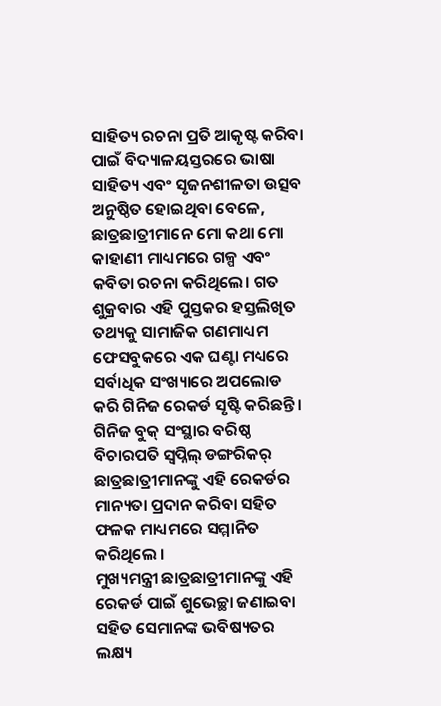ସାହିତ୍ୟ ରଚନା ପ୍ରତି ଆକୃଷ୍ଟ କରିବା ପାଇଁ ବିଦ୍ୟାଳୟସ୍ତରରେ ଭାଷା ସାହିତ୍ୟ ଏବଂ ସୃଜନଶୀଳତା ଉତ୍ସବ ଅନୁଷ୍ଠିତ ହୋଇଥିବା ବେଳେ, ଛାତ୍ରଛାତ୍ରୀମାନେ ମୋ କଥା ମୋ କାହାଣୀ ମାଧ୍ୟମରେ ଗଳ୍ପ ଏବଂ କବିତା ରଚନା କରିଥିଲେ। ଗତ ଶୁକ୍ରବାର ଏହି ପୁସ୍ତକର ହସ୍ତଲିଖିତ ତଥ୍ୟକୁ ସାମାଜିକ ଗଣମାଧ୍ୟମ ଫେସବୁକରେ ଏକ ଘଣ୍ଟା ମଧ୍ୟରେ ସର୍ବାଧିକ ସଂଖ୍ୟାରେ ଅପଲୋଡ କରି ଗିନିଜ ରେକର୍ଡ ସୃଷ୍ଟି କରିଛନ୍ତି। ଗିନିଜ ବୁକ୍ ସଂସ୍ଥାର ବରିଷ୍ଠ ବିଚାରପତି ସ୍ବପ୍ନିଲ୍ ଡଙ୍ଗରିକର୍ ଛାତ୍ରଛାତ୍ରୀମାନଙ୍କୁ ଏହି ରେକର୍ଡର ମାନ୍ୟତା ପ୍ରଦାନ କରିବା ସହିତ ଫଳକ ମାଧ୍ୟମରେ ସମ୍ମାନିତ କରିଥିଲେ ।
ମୁଖ୍ୟମନ୍ତ୍ରୀ ଛାତ୍ରଛାତ୍ରୀମାନଙ୍କୁ ଏହି ରେକର୍ଡ ପାଇଁ ଶୁଭେଚ୍ଛା ଜଣାଇବା ସହିତ ସେମାନଙ୍କ ଭବିଷ୍ୟତର ଲକ୍ଷ୍ୟ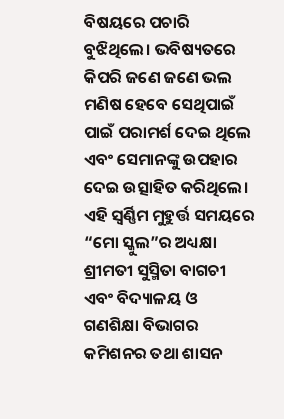ବିଷୟରେ ପଚାରି ବୁଝିଥିଲେ। ଭବିଷ୍ୟତରେ କିପରି ଜଣେ ଜଣେ ଭଲ ମଣିଷ ହେବେ ସେଥିପାଇଁ ପାଇଁ ପରାମର୍ଶ ଦେଇ ଥିଲେ ଏବଂ ସେମାନଙ୍କୁ ଉପହାର ଦେଇ ଉତ୍ସାହିତ କରିଥିଲେ। ଏହି ସ୍ବର୍ଣ୍ଣିମ ମୁହୁର୍ତ୍ତ ସମୟରେ “ମୋ ସ୍କୁଲ”ର ଅଧ୍ୟକ୍ଷା ଶ୍ରୀମତୀ ସୁସ୍ମିତା ବାଗଚୀ ଏବଂ ବିଦ୍ୟାଳୟ ଓ ଗଣଶିକ୍ଷା ବିଭାଗର କମିଶନର ତଥା ଶାସନ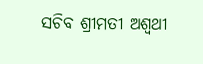ସଚିବ ଶ୍ରୀମତୀ ଅଶ୍ଵଥୀ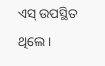ଏସ୍ ଉପସ୍ଥିତ ଥିଲେ।